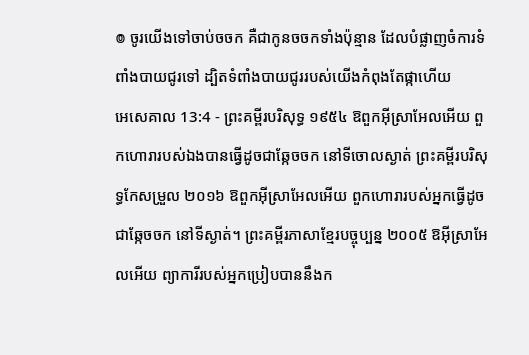៙ ចូរយើងទៅចាប់ចចក គឺជាកូនចចកទាំងប៉ុន្មាន ដែលបំផ្លាញចំការទំពាំងបាយជូរទៅ ដ្បិតទំពាំងបាយជូររបស់យើងកំពុងតែផ្កាហើយ
អេសេគាល 13:4 - ព្រះគម្ពីរបរិសុទ្ធ ១៩៥៤ ឱពួកអ៊ីស្រាអែលអើយ ពួកហោរារបស់ឯងបានធ្វើដូចជាឆ្កែចចក នៅទីចោលស្ងាត់ ព្រះគម្ពីរបរិសុទ្ធកែសម្រួល ២០១៦ ឱពួកអ៊ីស្រាអែលអើយ ពួកហោរារបស់អ្នកធ្វើដូចជាឆ្កែចចក នៅទីស្ងាត់។ ព្រះគម្ពីរភាសាខ្មែរបច្ចុប្បន្ន ២០០៥ ឱអ៊ីស្រាអែលអើយ ព្យាការីរបស់អ្នកប្រៀបបាននឹងក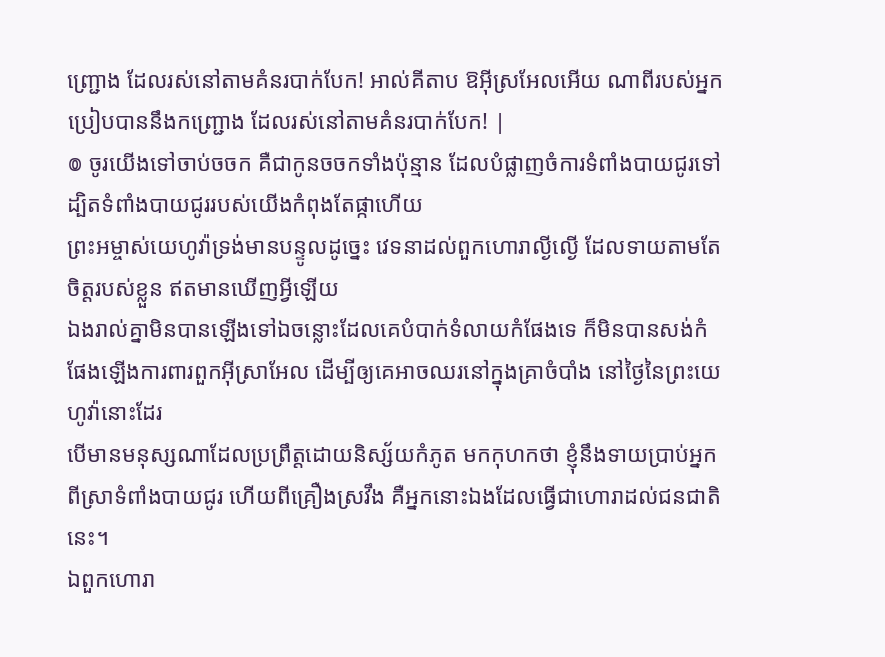ញ្ជ្រោង ដែលរស់នៅតាមគំនរបាក់បែក! អាល់គីតាប ឱអ៊ីស្រអែលអើយ ណាពីរបស់អ្នកប្រៀបបាននឹងកញ្ជ្រោង ដែលរស់នៅតាមគំនរបាក់បែក! |
៙ ចូរយើងទៅចាប់ចចក គឺជាកូនចចកទាំងប៉ុន្មាន ដែលបំផ្លាញចំការទំពាំងបាយជូរទៅ ដ្បិតទំពាំងបាយជូររបស់យើងកំពុងតែផ្កាហើយ
ព្រះអម្ចាស់យេហូវ៉ាទ្រង់មានបន្ទូលដូច្នេះ វេទនាដល់ពួកហោរាល្ងីល្ងើ ដែលទាយតាមតែចិត្តរបស់ខ្លួន ឥតមានឃើញអ្វីឡើយ
ឯងរាល់គ្នាមិនបានឡើងទៅឯចន្លោះដែលគេបំបាក់ទំលាយកំផែងទេ ក៏មិនបានសង់កំផែងឡើងការពារពួកអ៊ីស្រាអែល ដើម្បីឲ្យគេអាចឈរនៅក្នុងគ្រាចំបាំង នៅថ្ងៃនៃព្រះយេហូវ៉ានោះដែរ
បើមានមនុស្សណាដែលប្រព្រឹត្តដោយនិស្ស័យកំភូត មកកុហកថា ខ្ញុំនឹងទាយប្រាប់អ្នកពីស្រាទំពាំងបាយជូរ ហើយពីគ្រឿងស្រវឹង គឺអ្នកនោះឯងដែលធ្វើជាហោរាដល់ជនជាតិនេះ។
ឯពួកហោរា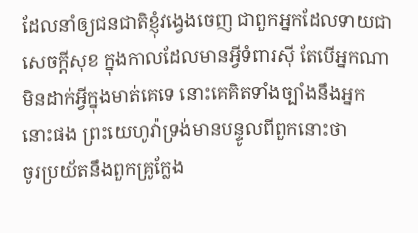ដែលនាំឲ្យជនជាតិខ្ញុំវង្វេងចេញ ជាពួកអ្នកដែលទាយជាសេចក្ដីសុខ ក្នុងកាលដែលមានអ្វីទំពារស៊ី តែបើអ្នកណាមិនដាក់អ្វីក្នុងមាត់គេទេ នោះគេគិតទាំងច្បាំងនឹងអ្នកនោះផង ព្រះយេហូវ៉ាទ្រង់មានបន្ទូលពីពួកនោះថា
ចូរប្រយ័តនឹងពួកគ្រូក្លែង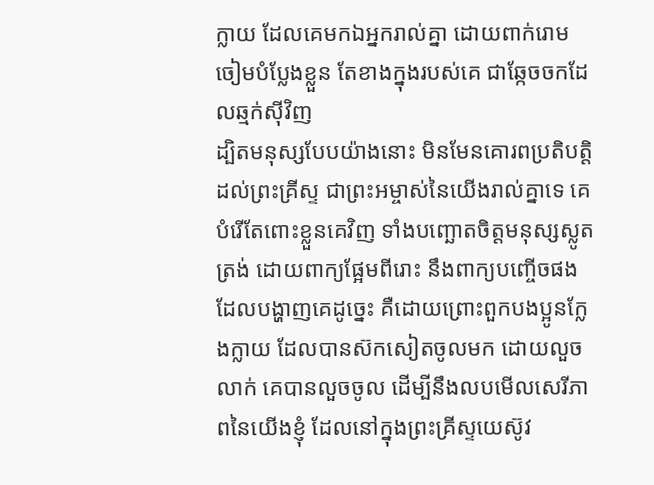ក្លាយ ដែលគេមកឯអ្នករាល់គ្នា ដោយពាក់រោមចៀមបំប្លែងខ្លួន តែខាងក្នុងរបស់គេ ជាឆ្កែចចកដែលឆ្មក់ស៊ីវិញ
ដ្បិតមនុស្សបែបយ៉ាងនោះ មិនមែនគោរពប្រតិបត្តិដល់ព្រះគ្រីស្ទ ជាព្រះអម្ចាស់នៃយើងរាល់គ្នាទេ គេបំរើតែពោះខ្លួនគេវិញ ទាំងបញ្ឆោតចិត្តមនុស្សស្លូតត្រង់ ដោយពាក្យផ្អែមពីរោះ នឹងពាក្យបញ្ចើចផង
ដែលបង្ហាញគេដូច្នេះ គឺដោយព្រោះពួកបងប្អូនក្លែងក្លាយ ដែលបានស៊កសៀតចូលមក ដោយលួចលាក់ គេបានលួចចូល ដើម្បីនឹងលបមើលសេរីភាពនៃយើងខ្ញុំ ដែលនៅក្នុងព្រះគ្រីស្ទយេស៊ូវ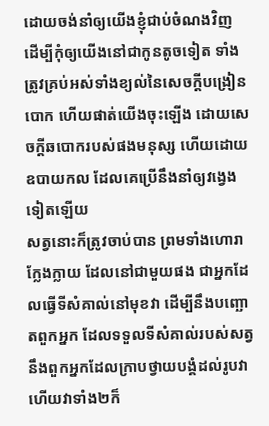ដោយចង់នាំឲ្យយើងខ្ញុំជាប់ចំណងវិញ
ដើម្បីកុំឲ្យយើងនៅជាកូនតូចទៀត ទាំងត្រូវគ្រប់អស់ទាំងខ្យល់នៃសេចក្ដីបង្រៀនបោក ហើយផាត់យើងចុះឡើង ដោយសេចក្ដីឆបោករបស់ផងមនុស្ស ហើយដោយឧបាយកល ដែលគេប្រើនឹងនាំឲ្យវង្វេងទៀតឡើយ
សត្វនោះក៏ត្រូវចាប់បាន ព្រមទាំងហោរាក្លែងក្លាយ ដែលនៅជាមួយផង ជាអ្នកដែលធ្វើទីសំគាល់នៅមុខវា ដើម្បីនឹងបញ្ឆោតពួកអ្នក ដែលទទួលទីសំគាល់របស់សត្វ នឹងពួកអ្នកដែលក្រាបថ្វាយបង្គំដល់រូបវា ហើយវាទាំង២ក៏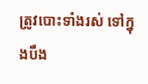ត្រូវបោះទាំងរស់ ទៅក្នុងបឹង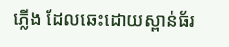ភ្លើង ដែលឆេះដោយស្ពាន់ធ័រ